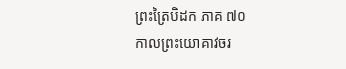ព្រះត្រៃបិដក ភាគ ៧០
កាលព្រះយោគាវចរ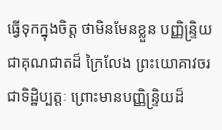ធ្វើទុកក្នុងចិត្ត ថាមិនមែនខ្លួន បញ្ញិន្ទ្រិយជាគុណជាតដ៏ ក្រៃលែង ព្រះយោគាវចរជាទិដ្ឋិប្បត្តៈ ព្រោះមានបញ្ញិន្ទ្រិយដ៏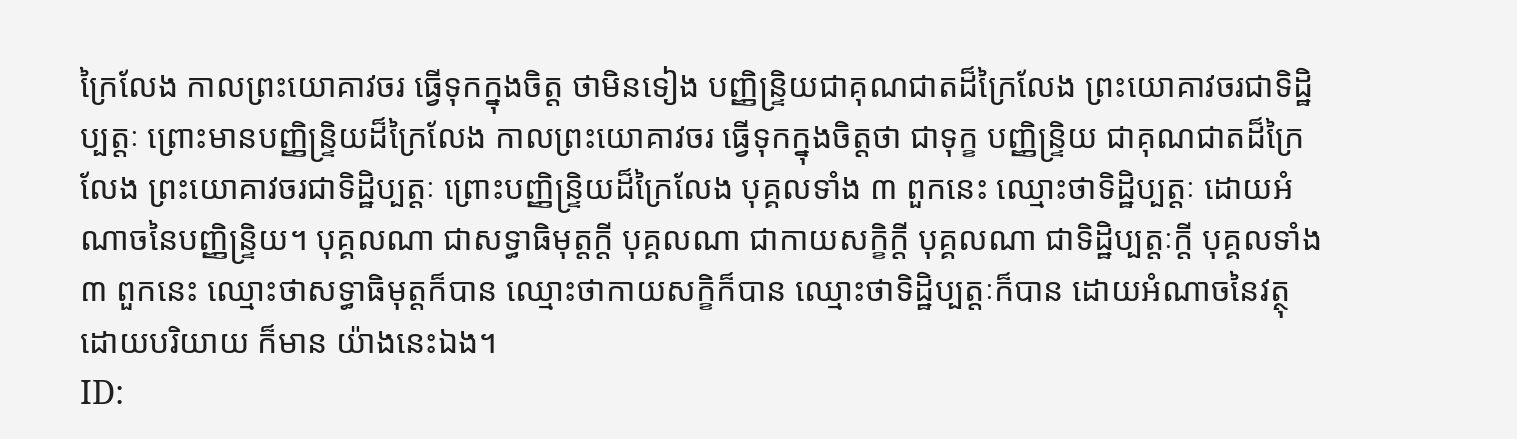ក្រៃលែង កាលព្រះយោគាវចរ ធ្វើទុកក្នុងចិត្ត ថាមិនទៀង បញ្ញិន្ទ្រិយជាគុណជាតដ៏ក្រៃលែង ព្រះយោគាវចរជាទិដ្ឋិប្បត្តៈ ព្រោះមានបញ្ញិន្ទ្រិយដ៏ក្រៃលែង កាលព្រះយោគាវចរ ធ្វើទុកក្នុងចិត្តថា ជាទុក្ខ បញ្ញិន្ទ្រិយ ជាគុណជាតដ៏ក្រៃលែង ព្រះយោគាវចរជាទិដ្ឋិប្បត្តៈ ព្រោះបញ្ញិន្ទ្រិយដ៏ក្រៃលែង បុគ្គលទាំង ៣ ពួកនេះ ឈ្មោះថាទិដ្ឋិប្បត្តៈ ដោយអំណាចនៃបញ្ញិន្ទ្រិយ។ បុគ្គលណា ជាសទ្ធាធិមុត្តក្ដី បុគ្គលណា ជាកាយសក្ខិក្ដី បុគ្គលណា ជាទិដ្ឋិប្បត្តៈក្ដី បុគ្គលទាំង ៣ ពួកនេះ ឈ្មោះថាសទ្ធាធិមុត្តក៏បាន ឈ្មោះថាកាយសក្ខិក៏បាន ឈ្មោះថាទិដ្ឋិប្បត្តៈក៏បាន ដោយអំណាចនៃវត្ថុ ដោយបរិយាយ ក៏មាន យ៉ាងនេះឯង។
ID: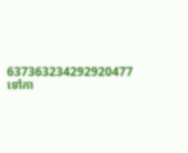637363234292920477
ទៅកា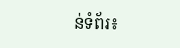ន់ទំព័រ៖